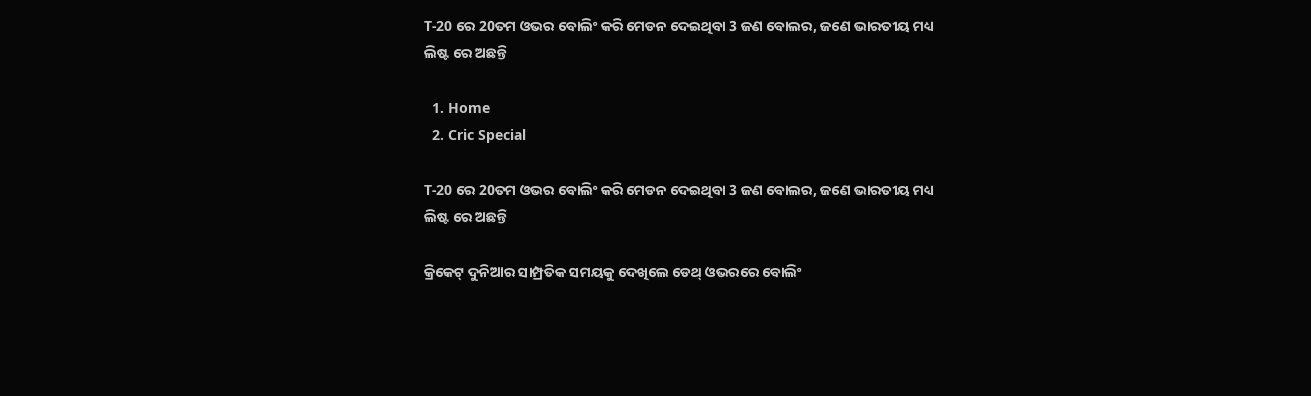T-20 ରେ 20ତମ ଓଭର ବୋଲିଂ କରି ମେଡନ ଦେଇଥିବା 3 ଜଣ ବୋଲର, ଜଣେ ଭାରତୀୟ ମଧ୍ୟ ଲିଷ୍ଟ ରେ ଅଛନ୍ତି

  1. Home
  2. Cric Special

T-20 ରେ 20ତମ ଓଭର ବୋଲିଂ କରି ମେଡନ ଦେଇଥିବା 3 ଜଣ ବୋଲର, ଜଣେ ଭାରତୀୟ ମଧ୍ୟ ଲିଷ୍ଟ ରେ ଅଛନ୍ତି

କ୍ରିକେଟ୍ ଦୁନିଆର ସାମ୍ପ୍ରତିକ ସମୟକୁ ଦେଖିଲେ ଡେଥ୍ ଓଭରରେ ବୋଲିଂ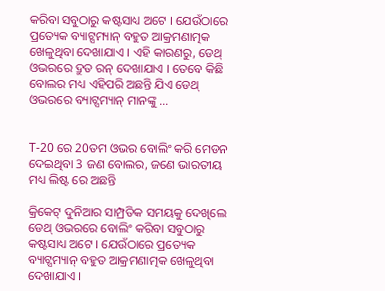କରିବା ସବୁଠାରୁ କଷ୍ଟସାଧ୍ୟ ଅଟେ । ଯେଉଁଠାରେ ପ୍ରତ୍ୟେକ ବ୍ୟାଟ୍ସମ୍ୟାନ୍ ବହୁତ ଆକ୍ରମଣାତ୍ମକ ଖେଳୁଥିବା ଦେଖାଯାଏ । ଏହି କାରଣରୁ, ଡେଥ୍ ଓଭରରେ ଦ୍ରୁତ ରନ୍ ଦେଖାଯାଏ । ତେବେ କିଛି ବୋଲର ମଧ୍ୟ ଏହିପରି ଅଛନ୍ତି ଯିଏ ଡେଥ୍ ଓଭରରେ ବ୍ୟାଟ୍ସମ୍ୟାନ୍ ମାନଙ୍କୁ …


T-20 ରେ 20ତମ ଓଭର ବୋଲିଂ କରି ମେଡନ ଦେଇଥିବା 3 ଜଣ ବୋଲର, ଜଣେ ଭାରତୀୟ ମଧ୍ୟ ଲିଷ୍ଟ ରେ ଅଛନ୍ତି

କ୍ରିକେଟ୍ ଦୁନିଆର ସାମ୍ପ୍ରତିକ ସମୟକୁ ଦେଖିଲେ ଡେଥ୍ ଓଭରରେ ବୋଲିଂ କରିବା ସବୁଠାରୁ କଷ୍ଟସାଧ୍ୟ ଅଟେ । ଯେଉଁଠାରେ ପ୍ରତ୍ୟେକ ବ୍ୟାଟ୍ସମ୍ୟାନ୍ ବହୁତ ଆକ୍ରମଣାତ୍ମକ ଖେଳୁଥିବା ଦେଖାଯାଏ ।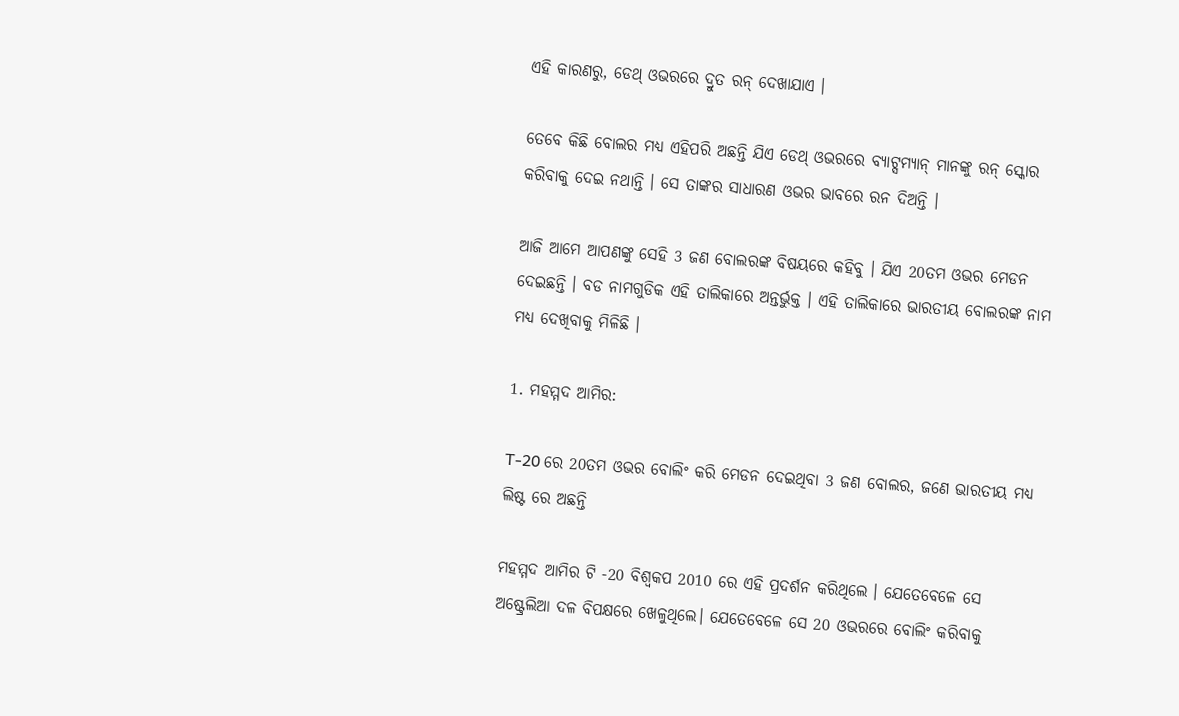ଏହି କାରଣରୁ, ଡେଥ୍ ଓଭରରେ ଦ୍ରୁତ ରନ୍ ଦେଖାଯାଏ ।

ତେବେ କିଛି ବୋଲର ମଧ୍ୟ ଏହିପରି ଅଛନ୍ତି ଯିଏ ଡେଥ୍ ଓଭରରେ ବ୍ୟାଟ୍ସମ୍ୟାନ୍ ମାନଙ୍କୁ ରନ୍ ସ୍କୋର କରିବାକୁ ଦେଇ ନଥାନ୍ତି । ସେ ତାଙ୍କର ସାଧାରଣ ଓଭର ଭାବରେ ରନ ଦିଅନ୍ତି ।

ଆଜି ଆମେ ଆପଣଙ୍କୁ ସେହି 3 ଜଣ ବୋଲରଙ୍କ ବିଷୟରେ କହିବୁ । ଯିଏ 20ତମ ଓଭର ମେଡନ ଦେଇଛନ୍ତି । ବଡ ନାମଗୁଡିକ ଏହି ତାଲିକାରେ ଅନ୍ତର୍ଭୁକ୍ତ । ଏହି ତାଲିକାରେ ଭାରତୀୟ ବୋଲରଙ୍କ ନାମ ମଧ୍ୟ ଦେଖିବାକୁ ମିଳିଛି ।

1. ମହମ୍ମଦ ଆମିର:

T-20 ରେ 20ତମ ଓଭର ବୋଲିଂ କରି ମେଡନ ଦେଇଥିବା 3 ଜଣ ବୋଲର, ଜଣେ ଭାରତୀୟ ମଧ୍ୟ ଲିଷ୍ଟ ରେ ଅଛନ୍ତି

ମହମ୍ମଦ ଆମିର ଟି -20 ବିଶ୍ୱକପ 2010 ରେ ଏହି ପ୍ରଦର୍ଶନ କରିଥିଲେ । ଯେତେବେଳେ ସେ ଅଷ୍ଟ୍ରେଲିଆ ଦଳ ବିପକ୍ଷରେ ଖେଳୁଥିଲେ। ଯେତେବେଳେ ସେ 20 ଓଭରରେ ବୋଲିଂ କରିବାକୁ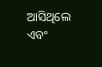ଆସିଥିଲେ ଏବଂ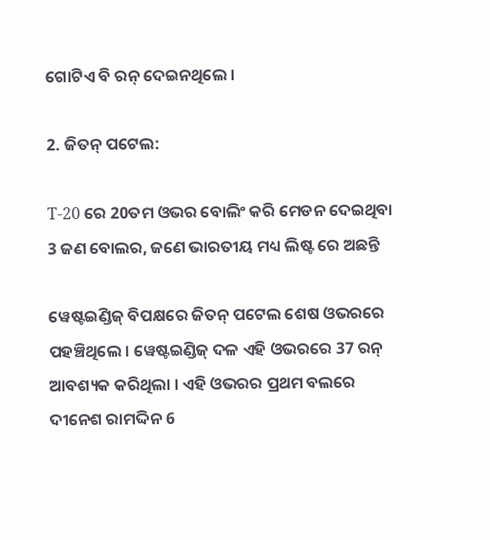ଗୋଟିଏ ବି ରନ୍ ଦେଇନଥିଲେ ।

2. ଜିତନ୍ ପଟେଲ:

T-20 ରେ 20ତମ ଓଭର ବୋଲିଂ କରି ମେଡନ ଦେଇଥିବା 3 ଜଣ ବୋଲର, ଜଣେ ଭାରତୀୟ ମଧ୍ୟ ଲିଷ୍ଟ ରେ ଅଛନ୍ତି

ୱେଷ୍ଟଇଣ୍ଡିଜ୍ ବିପକ୍ଷରେ ଜିତନ୍ ପଟେଲ ଶେଷ ଓଭରରେ ପହଞ୍ଚିଥିଲେ । ୱେଷ୍ଟଇଣ୍ଡିଜ୍ ଦଳ ଏହି ଓଭରରେ 37 ରନ୍ ଆବଶ୍ୟକ କରିଥିଲା । ଏହି ଓଭରର ପ୍ରଥମ ବଲରେ ଦୀନେଶ ରାମଦ୍ଦିନ 6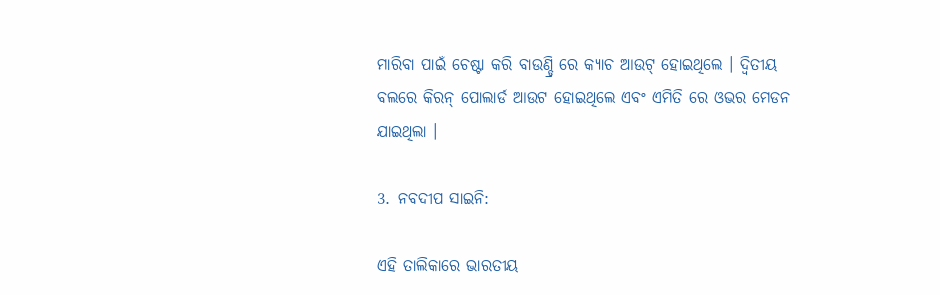ମାରିବା ପାଇଁ ଚେଷ୍ଟା କରି ବାଉଣ୍ଡ୍ରି ରେ କ୍ୟାଚ ଆଉଟ୍ ହୋଇଥିଲେ । ଦ୍ୱିତୀୟ ବଲରେ କିରନ୍ ପୋଲାର୍ଡ ଆଉଟ ହୋଇଥିଲେ ଏବଂ ଏମିତି ରେ ଓଭର ମେଡନ ଯାଇଥିଲା ।

3. ନବଦୀପ ସାଇନି:

ଏହି ତାଲିକାରେ ଭାରତୀୟ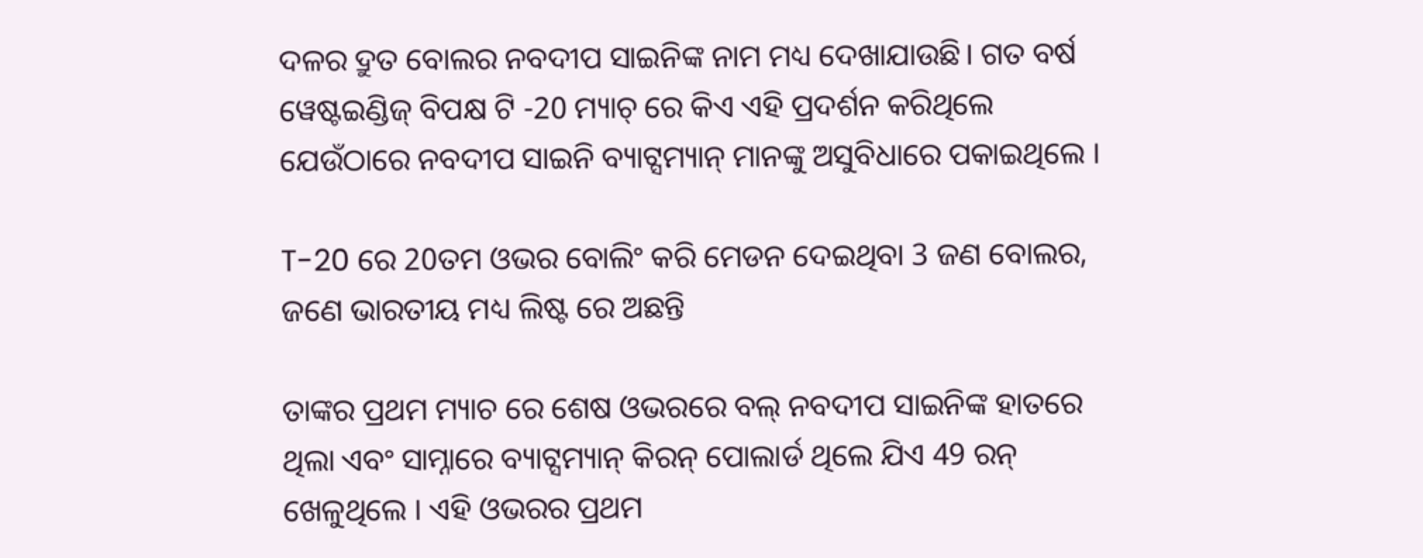ଦଳର ଦ୍ରୁତ ବୋଲର ନବଦୀପ ସାଇନିଙ୍କ ନାମ ମଧ୍ୟ ଦେଖାଯାଉଛି। ଗତ ବର୍ଷ ୱେଷ୍ଟଇଣ୍ଡିଜ୍ ବିପକ୍ଷ ଟି -20 ମ୍ୟାଚ୍ ରେ କିଏ ଏହି ପ୍ରଦର୍ଶନ କରିଥିଲେ ଯେଉଁଠାରେ ନବଦୀପ ସାଇନି ବ୍ୟାଟ୍ସମ୍ୟାନ୍ ମାନଙ୍କୁ ଅସୁବିଧାରେ ପକାଇଥିଲେ ।

T-20 ରେ 20ତମ ଓଭର ବୋଲିଂ କରି ମେଡନ ଦେଇଥିବା 3 ଜଣ ବୋଲର, ଜଣେ ଭାରତୀୟ ମଧ୍ୟ ଲିଷ୍ଟ ରେ ଅଛନ୍ତି

ତାଙ୍କର ପ୍ରଥମ ମ୍ୟାଚ ରେ ଶେଷ ଓଭରରେ ବଲ୍ ନବଦୀପ ସାଇନିଙ୍କ ହାତରେ ଥିଲା ଏବଂ ସାମ୍ନାରେ ବ୍ୟାଟ୍ସମ୍ୟାନ୍ କିରନ୍ ପୋଲାର୍ଡ ଥିଲେ ଯିଏ 49 ରନ୍ ଖେଳୁଥିଲେ । ଏହି ଓଭରର ପ୍ରଥମ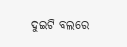ଦୁଇଟି ବଲରେ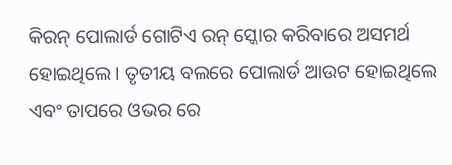କିରନ୍ ପୋଲାର୍ଡ ଗୋଟିଏ ରନ୍ ସ୍କୋର କରିବାରେ ଅସମର୍ଥ ହୋଇଥିଲେ । ତୃତୀୟ ବଲରେ ପୋଲାର୍ଡ ଆଉଟ ହୋଇଥିଲେ ଏବଂ ତାପରେ ଓଭର ରେ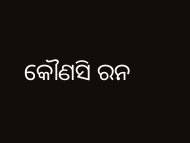କୌଣସି ରନ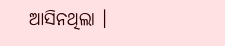ଆସିନଥିଲା ।